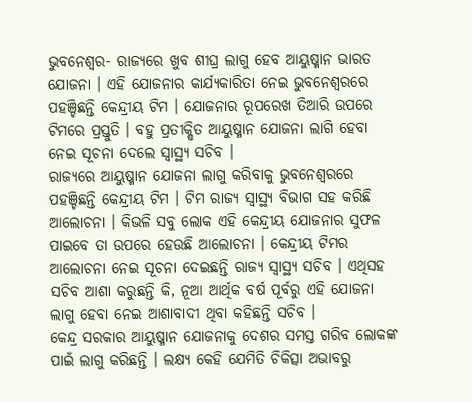ଭୁବନେଶ୍ୱର- ରାଜ୍ୟରେ ଖୁବ ଶୀଘ୍ର ଲାଗୁ ହେବ ଆୟୁଷ୍ମାନ ଭାରତ ଯୋଜନା । ଏହି ଯୋଜନାର କାର୍ଯ୍ୟକାରିତା ନେଇ ଭୁବନେଶ୍ୱରରେ ପହଞ୍ଚିଛନ୍ତି କେନ୍ଦ୍ରୀୟ ଟିମ । ଯୋଜନାର ରୂପରେଖ ତିଆରି ଉପରେ ଟିମରେ ପ୍ରସ୍ତୁତି । ବହୁ ପ୍ରତୀକ୍ଷିତ ଆୟୁଷ୍ମାନ ଯୋଜନା ଲାଗି ହେବା ନେଇ ସୂଚନା ଦେଲେ ସ୍ୱାସ୍ଥ୍ୟ ସଚିବ ।
ରାଜ୍ୟରେ ଆୟୁଷ୍ମାନ ଯୋଜନା ଲାଗୁ କରିବାକୁ ଭୁବନେଶ୍ୱରରେ ପହଞ୍ଚିଛନ୍ତି କେନ୍ଦ୍ରୀୟ ଟିମ । ଟିମ ରାଜ୍ୟ ସ୍ୱାସ୍ଥ୍ୟ ବିଭାଗ ସହ କରିଛି ଆଲୋଚନା । କିଭଳି ସବୁ ଲୋକ ଏହି କେନ୍ଦ୍ରୀୟ ଯୋଜନାର ସୁଫଳ ପାଇବେ ତା ଉପରେ ହେଉଛି ଆଲୋଚନା । କେନ୍ଦ୍ରୀୟ ଟିମର ଆଲୋଚନା ନେଇ ସୂଚନା ଦେଇଛନ୍ତି ରାଜ୍ୟ ସ୍ୱାସ୍ଥ୍ୟ ସଚିବ । ଏଥିସହ ସଚିବ ଆଶା କରୁଛନ୍ତି କି, ନୂଆ ଆର୍ଥିକ ବର୍ଷ ପୂର୍ବରୁ ଏହି ଯୋଜନା ଲାଗୁ ହେବା ନେଇ ଆଶାବାଦୀ ଥିବା କହିଛନ୍ତି ସଚିବ ।
କେନ୍ଦ୍ର ସରକାର ଆୟୁଷ୍ମାନ ଯୋଜନାକୁ ଦେଶର ସମସ୍ତ ଗରିବ ଲୋକଙ୍କ ପାଇଁ ଲାଗୁ କରିଛନ୍ତି । ଲକ୍ଷ୍ୟ କେହି ଯେମିତି ଚିକିତ୍ସା ଅଭାବରୁ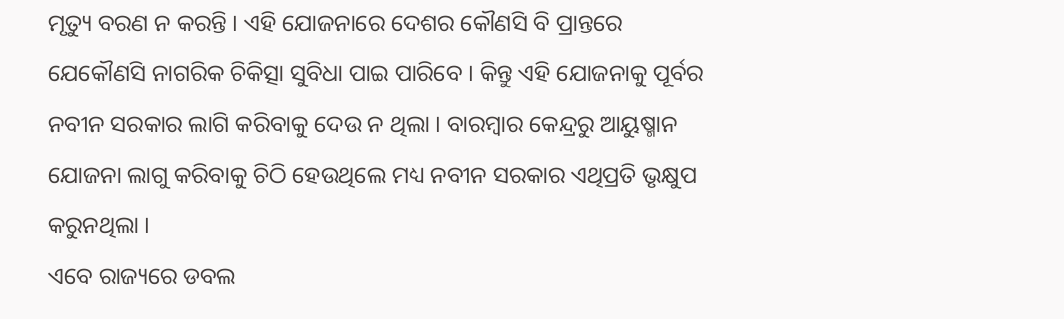ମୃତ୍ୟୁ ବରଣ ନ କରନ୍ତି । ଏହି ଯୋଜନାରେ ଦେଶର କୌଣସି ବି ପ୍ରାନ୍ତରେ ଯେକୌଣସି ନାଗରିକ ଚିକିତ୍ସା ସୁବିଧା ପାଇ ପାରିବେ । କିନ୍ତୁ ଏହି ଯୋଜନାକୁ ପୂର୍ବର ନବୀନ ସରକାର ଲାଗି କରିବାକୁ ଦେଉ ନ ଥିଲା । ବାରମ୍ବାର କେନ୍ଦ୍ରରୁ ଆୟୁଷ୍ମାନ ଯୋଜନା ଲାଗୁ କରିବାକୁ ଚିଠି ହେଉଥିଲେ ମଧ୍ୟ ନବୀନ ସରକାର ଏଥିପ୍ରତି ଭୃକ୍ଷୁପ କରୁନଥିଲା ।
ଏବେ ରାଜ୍ୟରେ ଡବଲ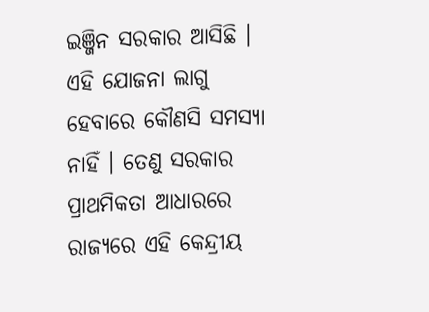ଇଞ୍ଜିନ ସରକାର ଆସିଛି । ଏହି ଯୋଜନା ଲାଗୁ ହେବାରେ କୌଣସି ସମସ୍ୟା ନାହିଁ । ତେଣୁ ସରକାର ପ୍ରାଥମିକତା ଆଧାରରେ ରାଜ୍ୟରେ ଏହି କେନ୍ଦ୍ରୀୟ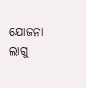ଯୋଜନା ଲାଗୁ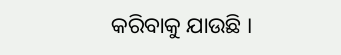କରିବାକୁ ଯାଉଛି ।